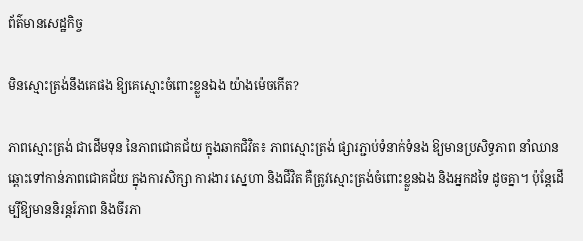ព័ត៌មានសេដ្ឋកិច្ច

មិនស្មោះត្រង់នឹងគេផង ឱ្យគេស្មោះចំពោះខ្លួនឯង យ៉ាងម៉េចកើត?

ភាពស្មោះត្រង់ ជាដើមទុន នៃភាពជោគជ័យ ក្នុងឆាកជិវិត៖ ភាពស្មោះត្រង់ ផ្សារភ្ជាប់ទំនាក់ទំនង ឱ្យមានប្រសិទ្ធភាព នាំឈានឆ្ពោះទៅកាន់ភាពជោគជ័យ ក្នុងការសិក្សា ការងារ ស្នេហា និងជីវិត គឺត្រូវស្មោះត្រង់ចំពោះខ្លួនឯង និងអ្នកដទៃ ដូចគ្នា។ ប៉ុន្តែដើម្បីឱ្យមាននិរន្តរ៍ភាព និងចីរភា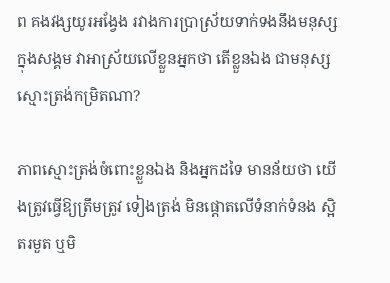ព គងវង្សយូរអង្វែង រវាងការប្រាស្រ័យទាក់ទងនឹងមនុស្សក្នុងសង្គម វាអាស្រ័យលើខ្លួនអ្នកថា តើខ្លួនឯង ជាមនុស្សស្មោះត្រង់កម្រិតណា?

ភាពស្មោះត្រង់ចំពោះខ្លួនឯង និងអ្នកដទៃ មានន័យថា យើងត្រូវធ្វើឱ្យត្រឹមត្រូវ ទៀងត្រង់ មិនផ្តោតលើទំនាក់ទំនង ស្អិតរមួត ឬមិ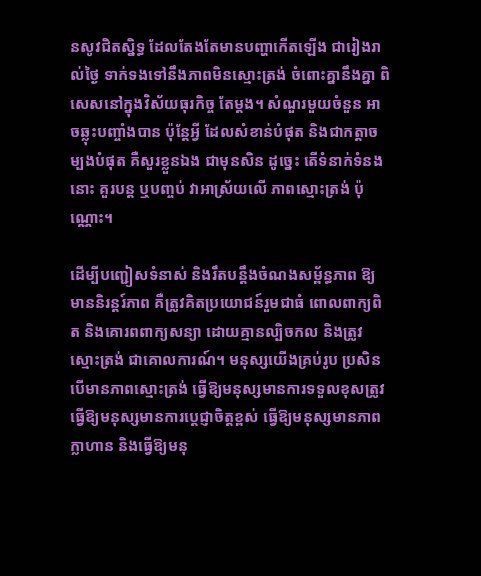នសូវជិតស្និទ្ធ ដែលតែងតែមានបញ្ហាកើតឡើង ជារៀងរាល់ថ្ងៃ ទាក់ទងទៅនឹងភាពមិនស្មោះត្រង់ ចំពោះគ្នានឹងគ្នា ពិសេសនៅក្នុងវិស័យធុរកិច្ច តែម្តង។ សំណួរមួយចំនួន អាចឆ្លុះបញ្ចាំងបាន ប៉ុន្តែអ្វី ដែលសំខាន់បំផុត និងជាកត្តាចម្បងបំផុត គឺសួរខ្លួនឯង ជាមុនសិន ដូច្នេះ តើទំនាក់ទំនងនោះ គួរបន្ត ឬបញ្ចប់ វាអាស្រ័យលើ ភាពស្មោះត្រង់ ប៉ុណ្ណោះ។

ដើម្បីបញ្ជៀសទំនាស់ និងរឹតបន្តឹងចំណងសម្ព័ន្ធភាព ឱ្យមាននិរន្តរ៍ភាព គឺត្រូវគិតប្រយោជន៍រួមជាធំ ពោលពាក្យពិត និងគោរពពាក្យសន្យា ដោយគ្មានល្បិចកល និងត្រូវស្មោះត្រង់ ជាគោលការណ៍។ មនុស្សយើងគ្រប់រូប ប្រសិនបើមានភាពស្មោះត្រង់ ធ្វើឱ្យមនុស្សមានការទទួលខុសត្រូវ ធ្វើឱ្យមនុស្សមានការប្តេជ្ញាចិត្តខ្ពស់ ធ្វើឱ្យមនុស្សមានភាពក្លាហាន និងធ្វើឱ្យមនុ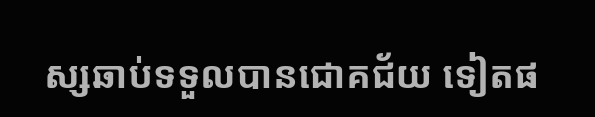ស្សឆាប់ទទួលបានជោគជ័យ ទៀតផ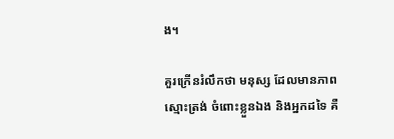ង។

គួរក្រើនរំលឹកថា មនុស្ស ដែលមានភាពស្មោះត្រង់ ចំពោះខ្លួនឯង និងអ្នកដទៃ គឺ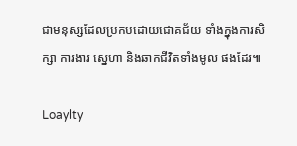ជាមនុស្សដែលប្រកបដោយជោគជ័យ ទាំងក្នុងការសិក្សា ការងារ ស្នេហា និងឆាកជីវិតទាំងមូល ផងដែរ៕

Loaylty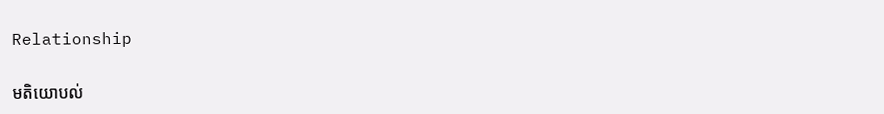Relationship

មតិយោបល់